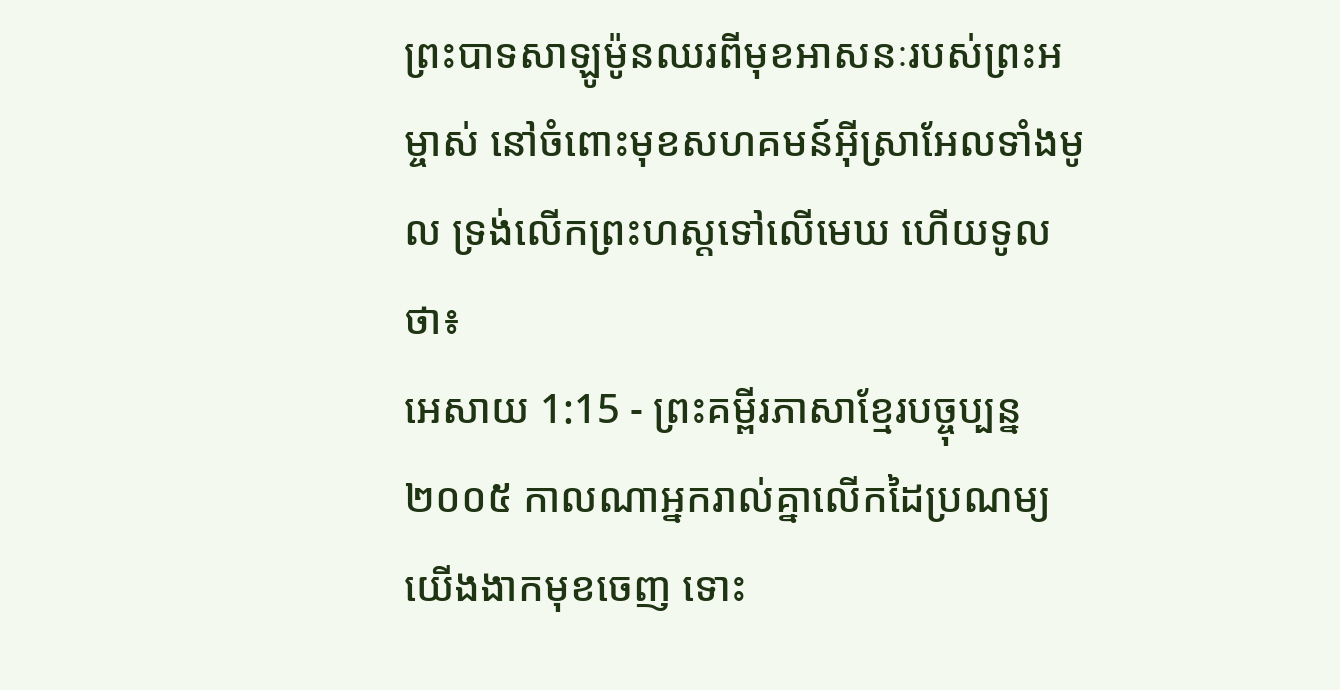ព្រះបាទសាឡូម៉ូនឈរពីមុខអាសនៈរបស់ព្រះអម្ចាស់ នៅចំពោះមុខសហគមន៍អ៊ីស្រាអែលទាំងមូល ទ្រង់លើកព្រះហស្ដទៅលើមេឃ ហើយទូលថា៖
អេសាយ 1:15 - ព្រះគម្ពីរភាសាខ្មែរបច្ចុប្បន្ន ២០០៥ កាលណាអ្នករាល់គ្នាលើកដៃប្រណម្យ យើងងាកមុខចេញ ទោះ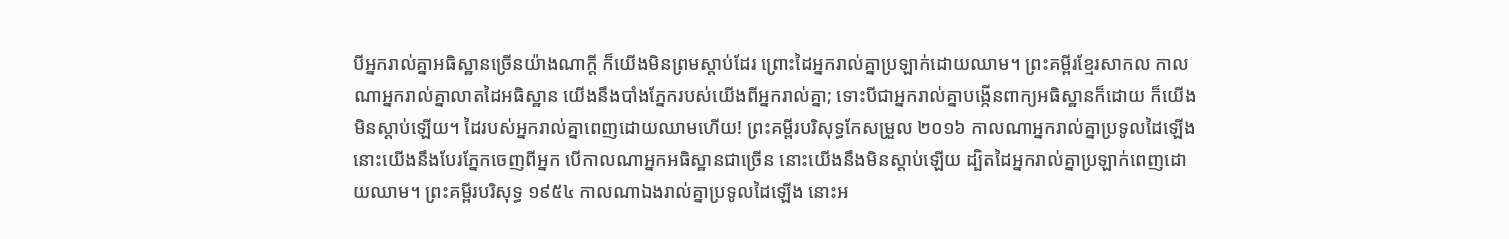បីអ្នករាល់គ្នាអធិស្ឋានច្រើនយ៉ាងណាក្ដី ក៏យើងមិនព្រមស្ដាប់ដែរ ព្រោះដៃអ្នករាល់គ្នាប្រឡាក់ដោយឈាម។ ព្រះគម្ពីរខ្មែរសាកល កាលណាអ្នករាល់គ្នាលាតដៃអធិស្ឋាន យើងនឹងបាំងភ្នែករបស់យើងពីអ្នករាល់គ្នា; ទោះបីជាអ្នករាល់គ្នាបង្កើនពាក្យអធិស្ឋានក៏ដោយ ក៏យើងមិនស្ដាប់ឡើយ។ ដៃរបស់អ្នករាល់គ្នាពេញដោយឈាមហើយ! ព្រះគម្ពីរបរិសុទ្ធកែសម្រួល ២០១៦ កាលណាអ្នករាល់គ្នាប្រទូលដៃឡើង នោះយើងនឹងបែរភ្នែកចេញពីអ្នក បើកាលណាអ្នកអធិស្ឋានជាច្រើន នោះយើងនឹងមិនស្តាប់ឡើយ ដ្បិតដៃអ្នករាល់គ្នាប្រឡាក់ពេញដោយឈាម។ ព្រះគម្ពីរបរិសុទ្ធ ១៩៥៤ កាលណាឯងរាល់គ្នាប្រទូលដៃឡើង នោះអ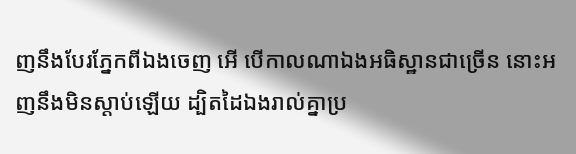ញនឹងបែរភ្នែកពីឯងចេញ អើ បើកាលណាឯងអធិស្ឋានជាច្រើន នោះអញនឹងមិនស្តាប់ឡើយ ដ្បិតដៃឯងរាល់គ្នាប្រ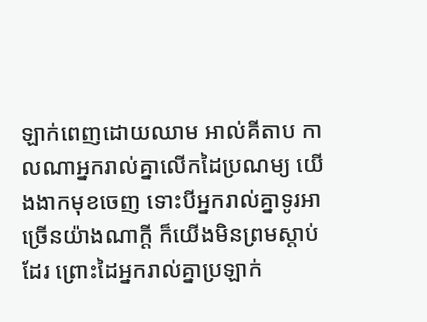ឡាក់ពេញដោយឈាម អាល់គីតាប កាលណាអ្នករាល់គ្នាលើកដៃប្រណម្យ យើងងាកមុខចេញ ទោះបីអ្នករាល់គ្នាទូរអាច្រើនយ៉ាងណាក្ដី ក៏យើងមិនព្រមស្ដាប់ដែរ ព្រោះដៃអ្នករាល់គ្នាប្រឡាក់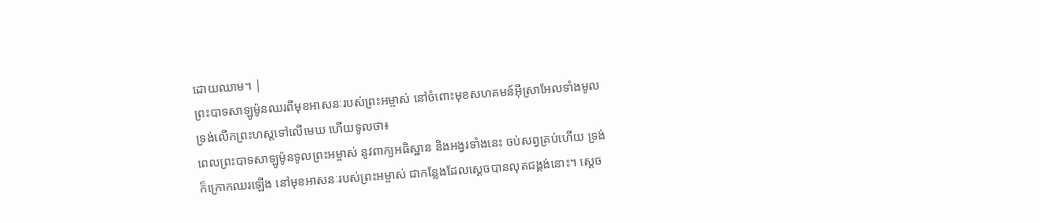ដោយឈាម។ |
ព្រះបាទសាឡូម៉ូនឈរពីមុខអាសនៈរបស់ព្រះអម្ចាស់ នៅចំពោះមុខសហគមន៍អ៊ីស្រាអែលទាំងមូល ទ្រង់លើកព្រះហស្ដទៅលើមេឃ ហើយទូលថា៖
ពេលព្រះបាទសាឡូម៉ូនទូលព្រះអម្ចាស់ នូវពាក្យអធិស្ឋាន និងអង្វរទាំងនេះ ចប់សព្វគ្រប់ហើយ ទ្រង់ក៏ក្រោកឈរឡើង នៅមុខអាសនៈរបស់ព្រះអម្ចាស់ ជាកន្លែងដែលស្ដេចបានលុតជង្គង់នោះ។ ស្ដេច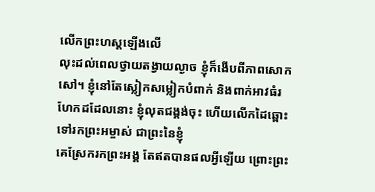លើកព្រះហស្ដឡើងលើ
លុះដល់ពេលថ្វាយតង្វាយល្ងាច ខ្ញុំក៏ងើបពីភាពសោកសៅ។ ខ្ញុំនៅតែស្លៀកសម្លៀកបំពាក់ និងពាក់អាវធំរហែកដដែលនោះ ខ្ញុំលុតជង្គង់ចុះ ហើយលើកដៃឆ្ពោះទៅរកព្រះអម្ចាស់ ជាព្រះនៃខ្ញុំ
គេស្រែករកព្រះអង្គ តែឥតបានផលអ្វីឡើយ ព្រោះព្រះ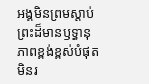អង្គមិនព្រមស្ដាប់ ព្រះដ៏មានឫទ្ធានុភាពខ្ពង់ខ្ពស់បំផុត មិនរ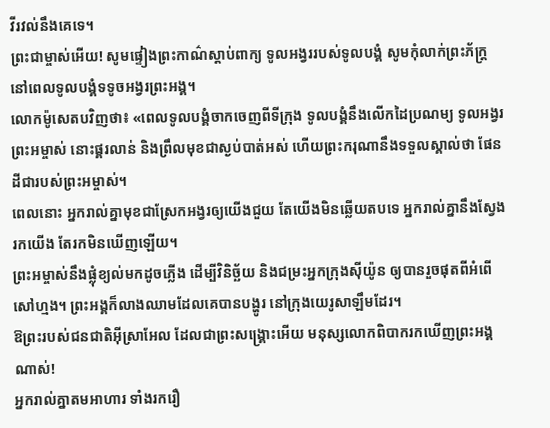វីរវល់នឹងគេទេ។
ព្រះជាម្ចាស់អើយ! សូមផ្ទៀងព្រះកាណ៌ស្ដាប់ពាក្យ ទូលអង្វររបស់ទូលបង្គំ សូមកុំលាក់ព្រះភ័ក្ត្រ នៅពេលទូលបង្គំទទូចអង្វរព្រះអង្គ។
លោកម៉ូសេតបវិញថា៖ «ពេលទូលបង្គំចាកចេញពីទីក្រុង ទូលបង្គំនឹងលើកដៃប្រណម្យ ទូលអង្វរព្រះអម្ចាស់ នោះផ្គរលាន់ និងព្រឹលមុខជាស្ងប់បាត់អស់ ហើយព្រះករុណានឹងទទួលស្គាល់ថា ផែនដីជារបស់ព្រះអម្ចាស់។
ពេលនោះ អ្នករាល់គ្នាមុខជាស្រែកអង្វរឲ្យយើងជួយ តែយើងមិនឆ្លើយតបទេ អ្នករាល់គ្នានឹងស្វែងរកយើង តែរកមិនឃើញឡើយ។
ព្រះអម្ចាស់នឹងផ្លុំខ្យល់មកដូចភ្លើង ដើម្បីវិនិច្ឆ័យ និងជម្រះអ្នកក្រុងស៊ីយ៉ូន ឲ្យបានរួចផុតពីអំពើសៅហ្មង។ ព្រះអង្គក៏លាងឈាមដែលគេបានបង្ហូរ នៅក្រុងយេរូសាឡឹមដែរ។
ឱព្រះរបស់ជនជាតិអ៊ីស្រាអែល ដែលជាព្រះសង្គ្រោះអើយ មនុស្សលោកពិបាករកឃើញព្រះអង្គណាស់!
អ្នករាល់គ្នាតមអាហារ ទាំងរករឿ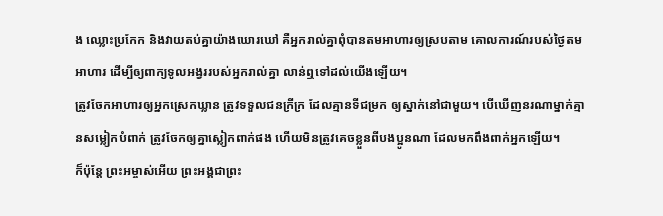ង ឈ្លោះប្រកែក និងវាយតប់គ្នាយ៉ាងឃោរឃៅ គឺអ្នករាល់គ្នាពុំបានតមអាហារឲ្យស្របតាម គោលការណ៍របស់ថ្ងៃតមអាហារ ដើម្បីឲ្យពាក្យទូលអង្វររបស់អ្នករាល់គ្នា លាន់ឮទៅដល់យើងឡើយ។
ត្រូវចែកអាហារឲ្យអ្នកស្រេកឃ្លាន ត្រូវទទួលជនក្រីក្រ ដែលគ្មានទីជម្រក ឲ្យស្នាក់នៅជាមួយ។ បើឃើញនរណាម្នាក់គ្មានសម្លៀកបំពាក់ ត្រូវចែកឲ្យគ្នាស្លៀកពាក់ផង ហើយមិនត្រូវគេចខ្លួនពីបងប្អូនណា ដែលមកពឹងពាក់អ្នកឡើយ។
ក៏ប៉ុន្តែ ព្រះអម្ចាស់អើយ ព្រះអង្គជាព្រះ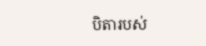បិតារបស់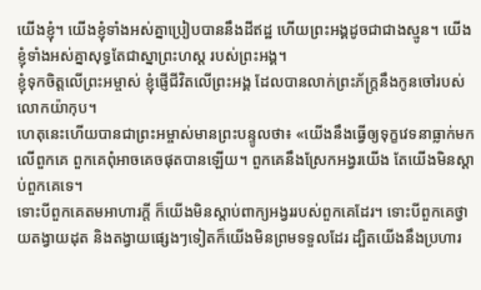យើងខ្ញុំ។ យើងខ្ញុំទាំងអស់គ្នាប្រៀបបាននឹងដីឥដ្ឋ ហើយព្រះអង្គដូចជាជាងស្មូន។ យើងខ្ញុំទាំងអស់គ្នាសុទ្ធតែជាស្នាព្រះហស្ដ របស់ព្រះអង្គ។
ខ្ញុំទុកចិត្តលើព្រះអម្ចាស់ ខ្ញុំផ្ញើជីវិតលើព្រះអង្គ ដែលបានលាក់ព្រះភ័ក្ត្រនឹងកូនចៅរបស់លោកយ៉ាកុប។
ហេតុនេះហើយបានជាព្រះអម្ចាស់មានព្រះបន្ទូលថា៖ «យើងនឹងធ្វើឲ្យទុក្ខវេទនាធ្លាក់មកលើពួកគេ ពួកគេពុំអាចគេចផុតបានឡើយ។ ពួកគេនឹងស្រែកអង្វរយើង តែយើងមិនស្ដាប់ពួកគេទេ។
ទោះបីពួកគេតមអាហារក្ដី ក៏យើងមិនស្ដាប់ពាក្យអង្វររបស់ពួកគេដែរ។ ទោះបីពួកគេថ្វាយតង្វាយដុត និងតង្វាយផ្សេងៗទៀតក៏យើងមិនព្រមទទួលដែរ ដ្បិតយើងនឹងប្រហារ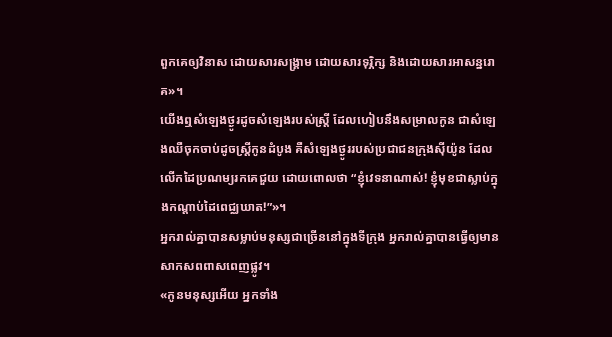ពួកគេឲ្យវិនាស ដោយសារសង្គ្រាម ដោយសារទុរ្ភិក្ស និងដោយសារអាសន្នរោគ»។
យើងឮសំឡេងថ្ងូរដូចសំឡេងរបស់ស្ត្រី ដែលហៀបនឹងសម្រាលកូន ជាសំឡេងឈឺចុកចាប់ដូចស្ត្រីកូនដំបូង គឺសំឡេងថ្ងូររបស់ប្រជាជនក្រុងស៊ីយ៉ូន ដែលលើកដៃប្រណម្យរកគេជួយ ដោយពោលថា “ខ្ញុំវេទនាណាស់! ខ្ញុំមុខជាស្លាប់ក្នុងកណ្ដាប់ដៃពេជ្ឈឃាត!”»។
អ្នករាល់គ្នាបានសម្លាប់មនុស្សជាច្រើននៅក្នុងទីក្រុង អ្នករាល់គ្នាបានធ្វើឲ្យមានសាកសពពាសពេញផ្លូវ។
«កូនមនុស្សអើយ អ្នកទាំង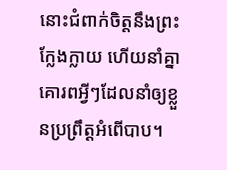នោះជំពាក់ចិត្តនឹងព្រះក្លែងក្លាយ ហើយនាំគ្នាគោរពអ្វីៗដែលនាំឲ្យខ្លួនប្រព្រឹត្តអំពើបាប។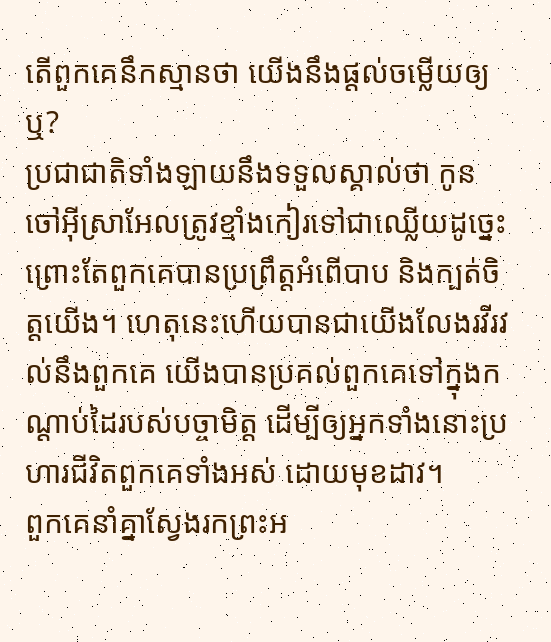តើពួកគេនឹកស្មានថា យើងនឹងផ្ដល់ចម្លើយឲ្យឬ?
ប្រជាជាតិទាំងឡាយនឹងទទួលស្គាល់ថា កូនចៅអ៊ីស្រាអែលត្រូវខ្មាំងកៀរទៅជាឈ្លើយដូច្នេះ ព្រោះតែពួកគេបានប្រព្រឹត្តអំពើបាប និងក្បត់ចិត្តយើង។ ហេតុនេះហើយបានជាយើងលែងរវីរវល់នឹងពួកគេ យើងបានប្រគល់ពួកគេទៅក្នុងកណ្ដាប់ដៃរបស់បច្ចាមិត្ត ដើម្បីឲ្យអ្នកទាំងនោះប្រហារជីវិតពួកគេទាំងអស់ ដោយមុខដាវ។
ពួកគេនាំគ្នាស្វែងរកព្រះអ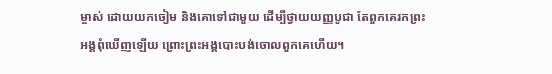ម្ចាស់ ដោយយកចៀម និងគោទៅជាមួយ ដើម្បីថ្វាយយញ្ញបូជា តែពួកគេរកព្រះអង្គពុំឃើញឡើយ ព្រោះព្រះអង្គបោះបង់ចោលពួកគេហើយ។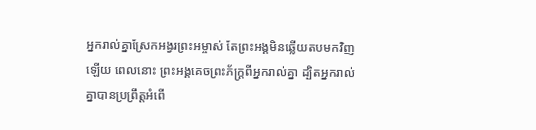អ្នករាល់គ្នាស្រែកអង្វរព្រះអម្ចាស់ តែព្រះអង្គមិនឆ្លើយតបមកវិញឡើយ ពេលនោះ ព្រះអង្គគេចព្រះភ័ក្ត្រពីអ្នករាល់គ្នា ដ្បិតអ្នករាល់គ្នាបានប្រព្រឹត្តអំពើ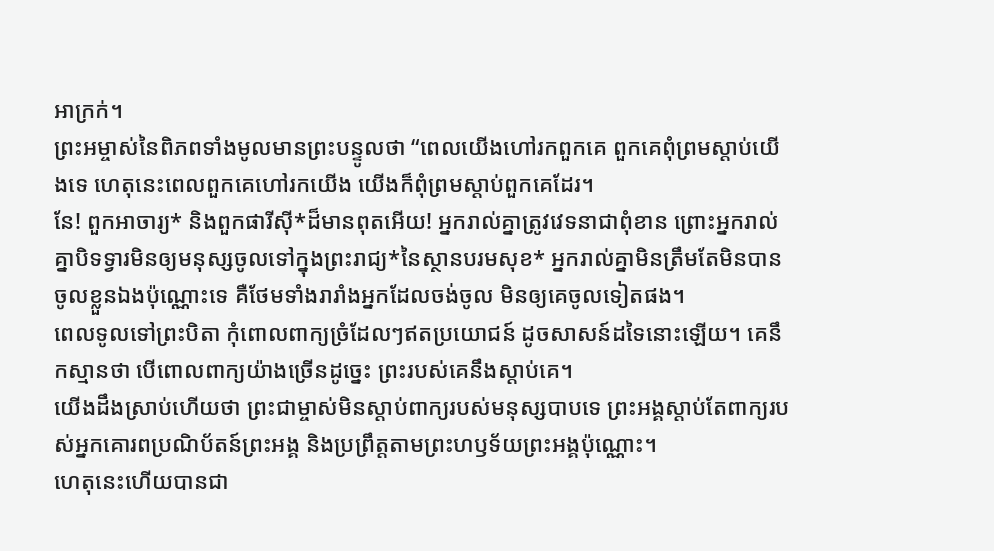អាក្រក់។
ព្រះអម្ចាស់នៃពិភពទាំងមូលមានព្រះបន្ទូលថា “ពេលយើងហៅរកពួកគេ ពួកគេពុំព្រមស្ដាប់យើងទេ ហេតុនេះពេលពួកគេហៅរកយើង យើងក៏ពុំព្រមស្ដាប់ពួកគេដែរ។
នែ! ពួកអាចារ្យ* និងពួកផារីស៊ី*ដ៏មានពុតអើយ! អ្នករាល់គ្នាត្រូវវេទនាជាពុំខាន ព្រោះអ្នករាល់គ្នាបិទទ្វារមិនឲ្យមនុស្សចូលទៅក្នុងព្រះរាជ្យ*នៃស្ថានបរមសុខ* អ្នករាល់គ្នាមិនត្រឹមតែមិនបានចូលខ្លួនឯងប៉ុណ្ណោះទេ គឺថែមទាំងរារាំងអ្នកដែលចង់ចូល មិនឲ្យគេចូលទៀតផង។
ពេលទូលទៅព្រះបិតា កុំពោលពាក្យច្រំដែលៗឥតប្រយោជន៍ ដូចសាសន៍ដទៃនោះឡើយ។ គេនឹកស្មានថា បើពោលពាក្យយ៉ាងច្រើនដូច្នេះ ព្រះរបស់គេនឹងស្ដាប់គេ។
យើងដឹងស្រាប់ហើយថា ព្រះជាម្ចាស់មិនស្ដាប់ពាក្យរបស់មនុស្សបាបទេ ព្រះអង្គស្ដាប់តែពាក្យរបស់អ្នកគោរពប្រណិប័តន៍ព្រះអង្គ និងប្រព្រឹត្តតាមព្រះហឫទ័យព្រះអង្គប៉ុណ្ណោះ។
ហេតុនេះហើយបានជា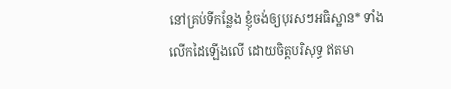នៅគ្រប់ទីកន្លែង ខ្ញុំចង់ឲ្យបុរសៗអធិស្ឋាន* ទាំងលើកដៃឡើងលើ ដោយចិត្តបរិសុទ្ធ ឥតមា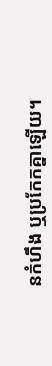នកំហឹង ឬប្រកែកគ្នាឡើយ។